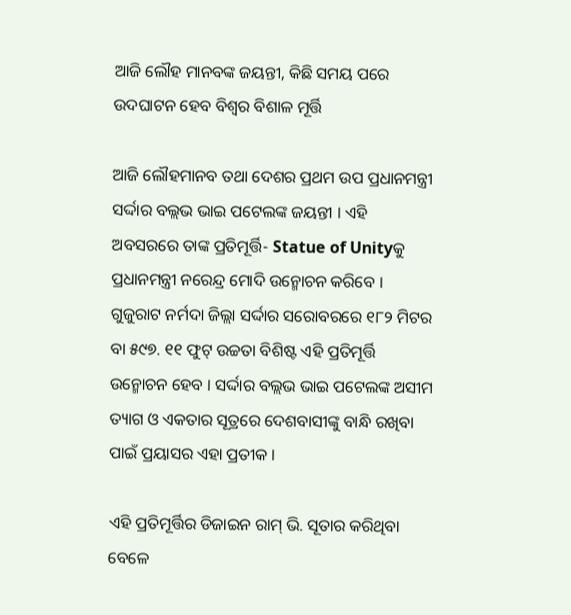ଆଜି ଲୌହ ମାନବଙ୍କ ଜୟନ୍ତୀ, କିଛି ସମୟ ପରେ ଉଦଘାଟନ ହେବ ବିଶ୍ବର ବିଶାଳ ମୂର୍ତ୍ତି

ଆଜି ଲୌହମାନବ ତଥା ଦେଶର ପ୍ରଥମ ଉପ ପ୍ରଧାନମନ୍ତ୍ରୀ ସର୍ଦ୍ଦାର ବଲ୍ଲଭ ଭାଇ ପଟେଲଙ୍କ ଜୟନ୍ତୀ । ଏହି ଅବସରରେ ତାଙ୍କ ପ୍ରତିମୂର୍ତ୍ତି- Statue of Unityକୁ ପ୍ରଧାନମନ୍ତ୍ରୀ ନରେନ୍ଦ୍ର ମୋଦି ଉନ୍ମୋଚନ କରିବେ । ଗୁଜୁରାଟ ନର୍ମଦା ଜିଲ୍ଲା ସର୍ଦ୍ଦାର ସରୋବରରେ ୧୮୨ ମିଟର ବା ୫୯୭. ୧୧ ଫୁଟ୍‌ ଉଚ୍ଚତା ବିଶିଷ୍ଟ ଏହି ପ୍ରତିମୂର୍ତ୍ତି ଉନ୍ମୋଚନ ହେବ । ସର୍ଦ୍ଦାର ବଲ୍ଲଭ ଭାଇ ପଟେଲଙ୍କ ଅସୀମ ତ୍ୟାଗ ଓ ଏକତାର ସୂତ୍ରରେ ଦେଶବାସୀଙ୍କୁ ବାନ୍ଧି ରଖିବା ପାଇଁ ପ୍ରୟାସର ଏହା ପ୍ରତୀକ ।

ଏହି ପ୍ରତିମୂର୍ତ୍ତିର ଡିଜାଇନ ରାମ୍‌ ଭି. ସୂତାର କରିଥିବା ବେଳେ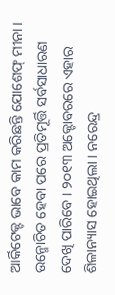ଆର୍କିଟେକ୍ଟ ଭାବେ କାମ କରିଛନ୍ତି ଯୋଶେଫ୍‌ ମୀନା । ଉନ୍ମୋଚିତ ହେବା ପରେ ପ୍ରତିମୂର୍ତ୍ତି ସର୍ବସାଧାରଣ ଦେଖି ପାରିବେ । ୨୦୧୩ ଅକ୍ଟୋବରରେ ଏହାର ଶିଳାନ୍ୟାସ ହୋଇଥିଲା । ନରେନ୍ଦ୍ର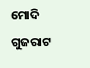ମୋଦି ଗୁଜରାଟ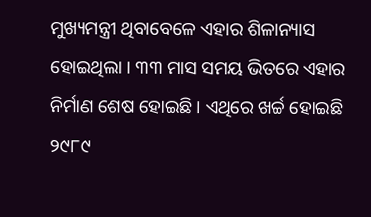ମୁଖ୍ୟମନ୍ତ୍ରୀ ଥିବାବେଳେ ଏହାର ଶିଳାନ୍ୟାସ ହୋଇଥିଲା । ୩୩ ମାସ ସମୟ ଭିତରେ ଏହାର ନିର୍ମାଣ ଶେଷ ହୋଇଛି । ଏଥିରେ ଖର୍ଚ୍ଚ ହୋଇଛି ୨୯୮୯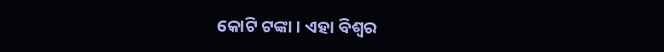କୋଟି ଟଙ୍କା । ଏହା ବିଶ୍ୱର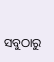ସବୁଠାରୁ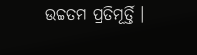ଉଚ୍ଚତମ ପ୍ରତିମୂର୍ତ୍ତି ।